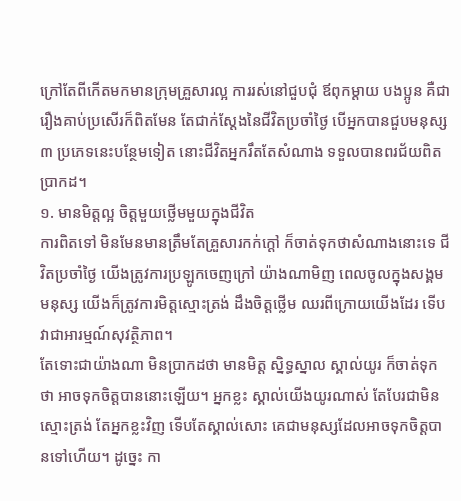ក្រៅតែពីកើតមកមានក្រុមគ្រួសារល្អ ការរស់នៅជួបជុំ ឪពុកម្ដាយ បងប្អូន គឺជារឿងគាប់ប្រសើរក៏ពិតមែន តែជាក់ស្ដែងនៃជីវិតប្រចាំថ្ងៃ បើអ្នកបានជួបមនុស្ស ៣ ប្រភេទនេះបន្ថែមទៀត នោះជីវិតអ្នករឹតតែសំណាង ទទួលបានពរជ័យពិតប្រាកដ។
១. មានមិត្តល្អ ចិត្តមួយថ្លើមមួយក្នុងជីវិត
ការពិតទៅ មិនមែនមានត្រឹមតែគ្រួសារកក់ក្ដៅ ក៏ចាត់ទុកថាសំណាងនោះទេ ជីវិតប្រចាំថ្ងៃ យើងត្រូវការប្រឡូកចេញក្រៅ យ៉ាងណាមិញ ពេលចូលក្នុងសង្គមមនុស្ស យើងក៏ត្រូវការមិត្តស្មោះត្រង់ ដឹងចិត្តថ្លើម ឈរពីក្រោយយើងដែរ ទើបវាជាអារម្មណ៍សុវត្ថិភាព។
តែទោះជាយ៉ាងណា មិនប្រាកដថា មានមិត្ត ស្និទ្ធស្នាល ស្គាល់យូរ ក៏ចាត់ទុកថា អាចទុកចិត្តបាននោះឡើយ។ អ្នកខ្លះ ស្គាល់យើងយូរណាស់ តែបែរជាមិនស្មោះត្រង់ តែអ្នកខ្លះវិញ ទើបតែស្គាល់សោះ គេជាមនុស្សដែលអាចទុកចិត្តបានទៅហើយ។ ដូច្នេះ កា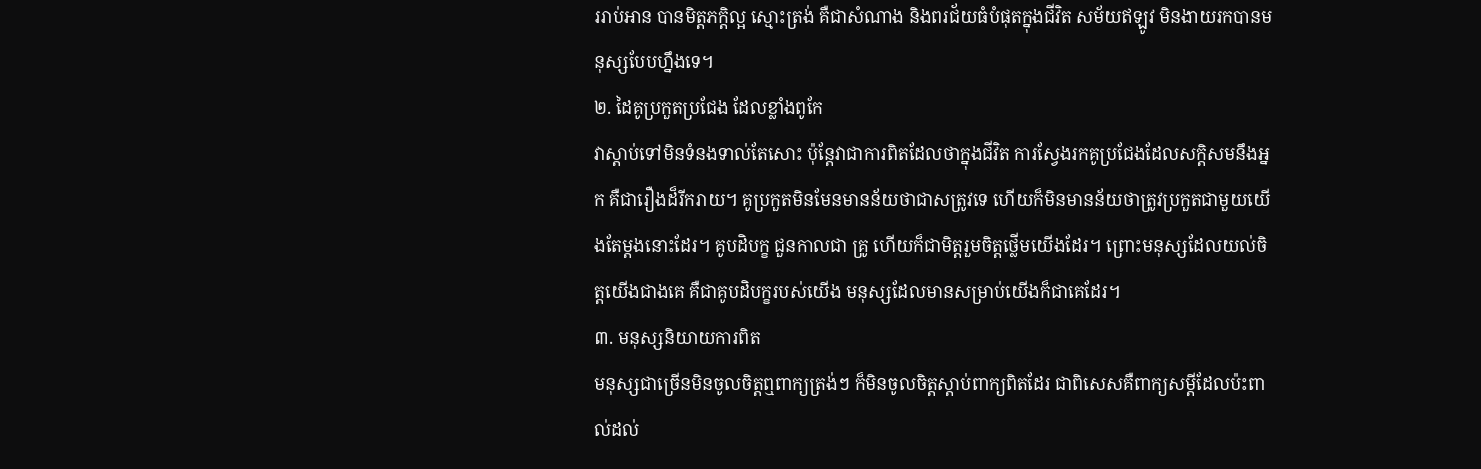ររាប់អាន បានមិត្តភក្តិល្អ ស្មោះត្រង់ គឺជាសំណាង និងពរជ័យធំបំផុតក្នុងជីវិត សម័យឥឡូវ មិនងាយរកបានមនុស្សបែបហ្នឹងទេ។
២. ដៃគូប្រកួតប្រជែង ដែលខ្លាំងពូកែ
វាស្តាប់ទៅមិនទំនងទាល់តែសោះ ប៉ុន្តែវាជាការពិតដែលថាក្នុងជីវិត ការស្វែងរកគូប្រជែងដែលសក្តិសមនឹងអ្នក គឺជារឿងដ៏រីករាយ។ គូប្រកួតមិនមែនមានន័យថាជាសត្រូវទេ ហើយក៏មិនមានន័យថាត្រូវប្រកួតជាមួយយើងតែម្ដងនោះដែរ។ គូបដិបក្ខ ជួនកាលជា គ្រូ ហើយក៏ជាមិត្តរួមចិត្តថ្លើមយើងដែរ។ ព្រោះមនុស្សដែលយល់ចិត្តយើងជាងគេ គឺជាគូបដិបក្ខរបស់យើង មនុស្សដែលមានសម្រាប់យើងក៏ជាគេដែរ។
៣. មនុស្សនិយាយការពិត
មនុស្សជាច្រើនមិនចូលចិត្តឮពាក្យត្រង់ៗ ក៏មិនចូលចិត្តស្ដាប់ពាក្យពិតដែរ ជាពិសេសគឺពាក្យសម្ដីដែលប៉ះពាល់ដល់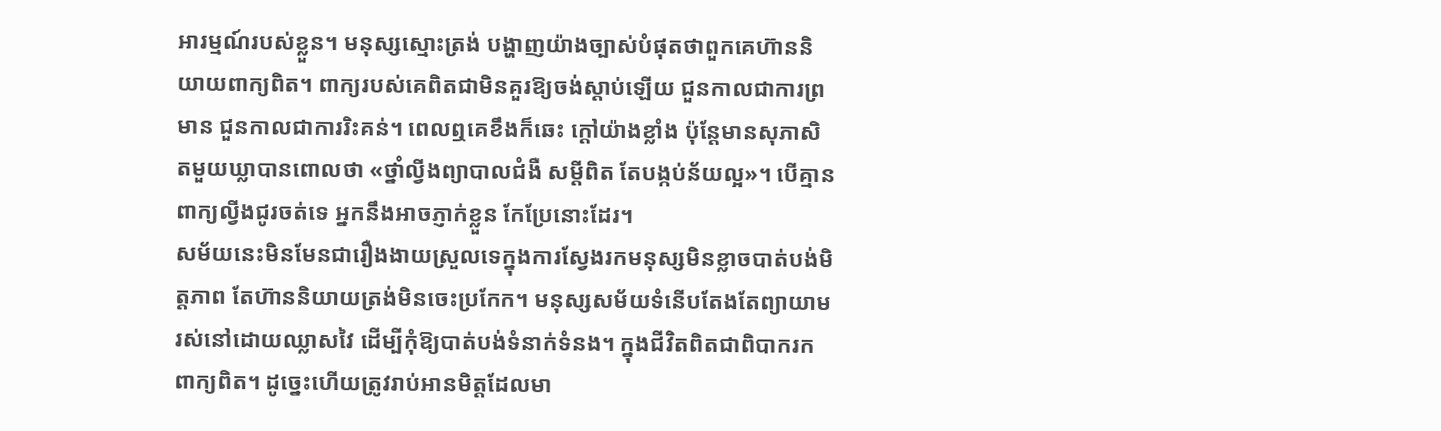អារម្មណ៍របស់ខ្លួន។ មនុស្សស្មោះត្រង់ បង្ហាញយ៉ាងច្បាស់បំផុតថាពួកគេហ៊ាននិយាយពាក្យពិត។ ពាក្យរបស់គេពិតជាមិនគួរឱ្យចង់ស្ដាប់ឡើយ ជួនកាលជាការព្រមាន ជួនកាលជាការរិះគន់។ ពេលឮគេខឹងក៏ឆេះ ក្ដៅយ៉ាងខ្លាំង ប៉ុន្តែមានសុភាសិតមួយឃ្លាបានពោលថា «ថ្នាំល្វីងព្យាបាលជំងឺ សម្ដីពិត តែបង្កប់ន័យល្អ»។ បើគ្មានពាក្យល្វីងជូរចត់ទេ អ្នកនឹងអាចភ្ញាក់ខ្លួន កែប្រែនោះដែរ។
សម័យនេះមិនមែនជារឿងងាយស្រួលទេក្នុងការស្វែងរកមនុស្សមិនខ្លាចបាត់បង់មិត្តភាព តែហ៊ាននិយាយត្រង់មិនចេះប្រកែក។ មនុស្សសម័យទំនើបតែងតែព្យាយាមរស់នៅដោយឈ្លាសវៃ ដើម្បីកុំឱ្យបាត់បង់ទំនាក់ទំនង។ ក្នុងជីវិតពិតជាពិបាករកពាក្យពិត។ ដូច្នេះហើយត្រូវរាប់អានមិត្តដែលមា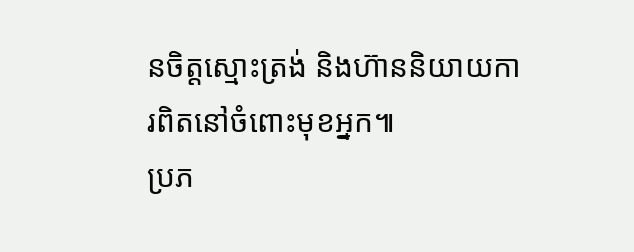នចិត្តស្មោះត្រង់ និងហ៊ាននិយាយការពិតនៅចំពោះមុខអ្នក៕
ប្រភ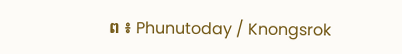ព ៖ Phunutoday / Knongsrok